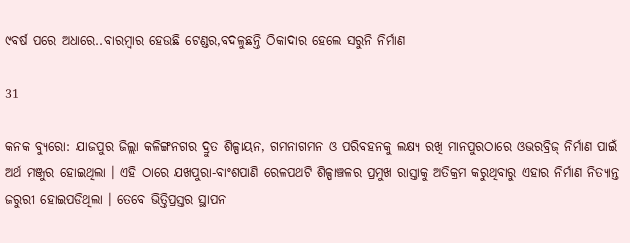୯ବର୍ଷ ପରେ ଅଧାରେ..ବାରମ୍ବାର ହେଉଛି ଟେଣ୍ଡର,ବଦଳୁଛନ୍ତି ଠିକାଦାର ହେଲେ ସରୁନି ନିର୍ମାଣ

31

କନକ ବ୍ୟୁରୋ: ଯାଜପୁର ଜିଲ୍ଲା କଳିଙ୍ଗନଗର ଦ୍ରୁତ ଶିଳ୍ପାୟନ, ଗମନାଗମନ ଓ ପରିବହନକୁ ଲକ୍ଷ୍ୟ ରଖି ମାନପୁରଠାରେ ଓଭରବ୍ରିଜ୍ ନିର୍ମାଣ ପାଇଁ ଅର୍ଥ ମଞ୍ଜୁର ହୋଇଥିଲା । ଏହି ଠାରେ ଯଖପୁରା-ବାଂଶପାଣି ରେଳପଥଟି ଶିଳ୍ପାଞ୍ଚଳର ପ୍ରମୁଖ ରାସ୍ତାକୁ ଅତିକ୍ରମ କରୁଥିବାରୁ ଏହାର ନିର୍ମାଣ ନିତ୍ୟାନ୍ତ ଜରୁରୀ ହୋଇପଡିଥିଲା । ତେବେ ଭିତ୍ତିପ୍ରସ୍ତର ସ୍ଥାପନ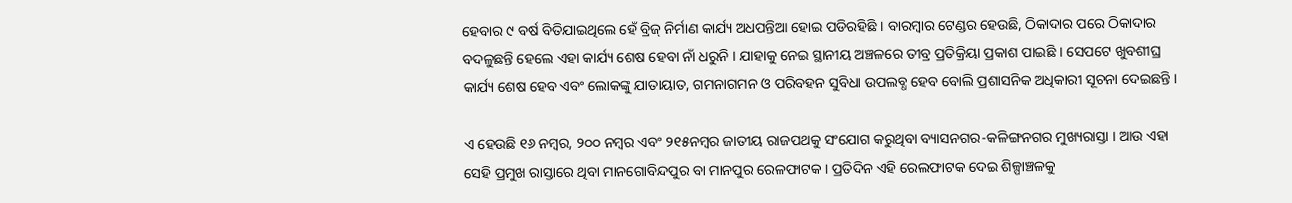ହେବାର ୯ ବର୍ଷ ବିତିଯାଇଥିଲେ ହେଁ ବ୍ରିଜ୍ ନିର୍ମାଣ କାର୍ଯ୍ୟ ଅଧପନ୍ତିଆ ହୋଇ ପଡିରହିଛି । ବାରମ୍ବାର ଟେଣ୍ଡର ହେଉଛି, ଠିକାଦାର ପରେ ଠିକାଦାର ବଦଳୁଛନ୍ତି ହେଲେ ଏହା କାର୍ଯ୍ୟ ଶେଷ ହେବା ନାଁ ଧରୁନି । ଯାହାକୁ ନେଇ ସ୍ଥାନୀୟ ଅଞ୍ଚଳରେ ତୀବ୍ର ପ୍ରତିକ୍ରିୟା ପ୍ରକାଶ ପାଇଛି । ସେପଟେ ଖୁବଶୀଘ୍ର କାର୍ଯ୍ୟ ଶେଷ ହେବ ଏବଂ ଲୋକଙ୍କୁ ଯାତାୟାତ, ଗମନାଗମନ ଓ ପରିବହନ ସୁବିଧା ଉପଲବ୍ଧ ହେବ ବୋଲି ପ୍ରଶାସନିକ ଅଧିକାରୀ ସୂଚନା ଦେଇଛନ୍ତି ।

ଏ ହେଉଛି ୧୬ ନମ୍ବର, ୨୦୦ ନମ୍ବର ଏବଂ ୨୧୫ନମ୍ବର ଜାତୀୟ ରାଜପଥକୁ ସଂଯୋଗ କରୁଥିବା ବ୍ୟାସନଗର-କଳିଙ୍ଗନଗର ମୁଖ୍ୟରାସ୍ତା । ଆଉ ଏହା ସେହି ପ୍ରମୁଖ ରାସ୍ତାରେ ଥିବା ମାନଗୋବିନ୍ଦପୁର ବା ମାନପୁର ରେଳଫାଟକ । ପ୍ରତିଦିନ ଏହି ରେଲଫାଟକ ଦେଇ ଶିଳ୍ପାଞ୍ଚଳକୁ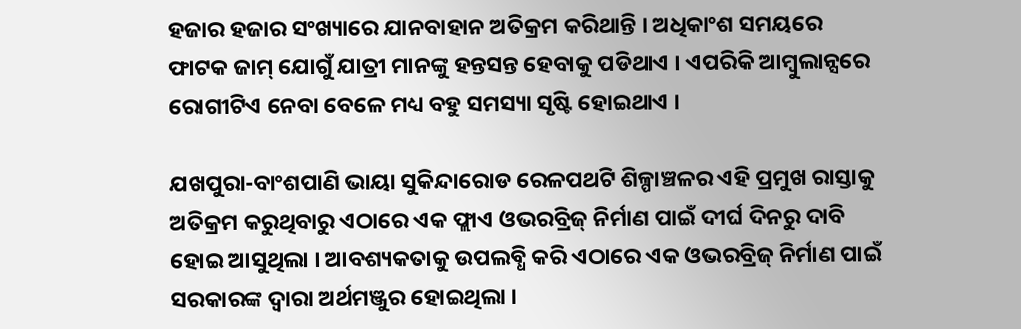ହଜାର ହଜାର ସଂଖ୍ୟାରେ ଯାନବାହାନ ଅତିକ୍ରମ କରିଥାନ୍ତି । ଅଧିକାଂଶ ସମୟରେ ଫାଟକ ଜାମ୍ ଯୋଗୁଁ ଯାତ୍ରୀ ମାନଙ୍କୁ ହନ୍ତସନ୍ତ ହେବାକୁ ପଡିଥାଏ । ଏପରିକି ଆମ୍ବୁଲାନ୍ସରେ ରୋଗୀଟିଏ ନେବା ବେଳେ ମଧ୍ୟ ବହୁ ସମସ୍ୟା ସୃଷ୍ଟି ହୋଇଥାଏ ।

ଯଖପୁରା-ବାଂଶପାଣି ଭାୟା ସୁକିନ୍ଦାରୋଡ ରେଳପଥଟି ଶିଳ୍ପାଞ୍ଚଳର ଏହି ପ୍ରମୁଖ ରାସ୍ତାକୁ ଅତିକ୍ରମ କରୁଥିବାରୁ ଏଠାରେ ଏକ ଫ୍ଲାଏ ଓଭରବ୍ରିଜ୍ ନିର୍ମାଣ ପାଇଁ ଦୀର୍ଘ ଦିନରୁ ଦାବି ହୋଇ ଆସୁଥିଲା । ଆବଶ୍ୟକତାକୁ ଉପଲବ୍ଧି କରି ଏଠାରେ ଏକ ଓଭରବ୍ରିଜ୍ ନିର୍ମାଣ ପାଇଁ ସରକାରଙ୍କ ଦ୍ୱାରା ଅର୍ଥମଞ୍ଜୁର ହୋଇଥିଲା ।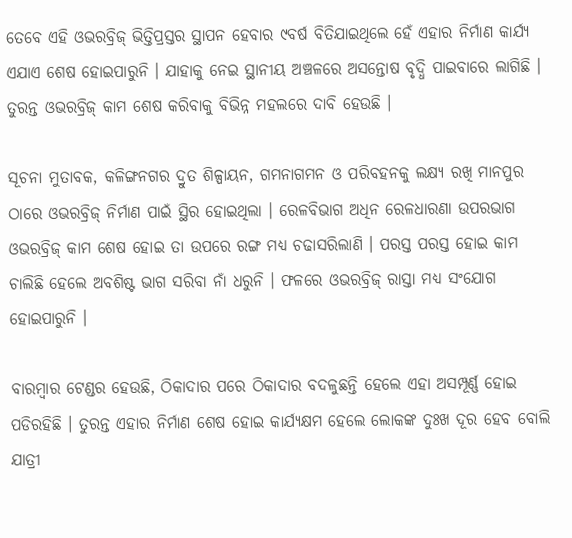ତେବେ ଏହି ଓଭରବ୍ରିଜ୍ ଭିତ୍ତିପ୍ରସ୍ତର ସ୍ଥାପନ ହେବାର ୯ବର୍ଷ ବିତିଯାଇଥିଲେ ହେଁ ଏହାର ନିର୍ମାଣ କାର୍ଯ୍ୟ ଏଯାଏ ଶେଷ ହୋଇପାରୁନି । ଯାହାକୁ ନେଇ ସ୍ଥାନୀୟ ଅଞ୍ଚଳରେ ଅସନ୍ତୋଷ ବୃଦ୍ଧି ପାଇବାରେ ଲାଗିଛି । ତୁରନ୍ତ ଓଭରବ୍ରିଜ୍ କାମ ଶେଷ କରିବାକୁ ବିଭିନ୍ନ ମହଲରେ ଦାବି ହେଉଛି ।

ସୂଚନା ମୁତାବକ, କଳିଙ୍ଗନଗର ଦ୍ରୁତ ଶିଳ୍ପାୟନ, ଗମନାଗମନ ଓ ପରିବହନକୁ ଲକ୍ଷ୍ୟ ରଖି ମାନପୁର ଠାରେ ଓଭରବ୍ରିଜ୍ ନିର୍ମାଣ ପାଇଁ ସ୍ଥିର ହୋଇଥିଲା । ରେଳବିଭାଗ ଅଧିନ ରେଳଧାରଣା ଉପରଭାଗ ଓଭରବ୍ରିଜ୍ କାମ ଶେଷ ହୋଇ ତା ଉପରେ ରଙ୍ଗ ମଧ୍ୟ ଚଢାସରିଲାଣି । ପରସ୍ତ ପରସ୍ତ ହୋଇ କାମ ଚାଲିଛି ହେଲେ ଅବଶିଷ୍ଟ ଭାଗ ସରିବା ନାଁ ଧରୁନି । ଫଳରେ ଓଭରବ୍ରିଜ୍ ରାସ୍ତା ମଧ୍ୟ ସଂଯୋଗ ହୋଇପାରୁନି ।

ବାରମ୍ବାର ଟେଣ୍ଡର ହେଉଛି, ଠିକାଦାର ପରେ ଠିକାଦାର ବଦଳୁଛନ୍ତି ହେଲେ ଏହା ଅସମ୍ପୂର୍ଣ୍ଣ ହୋଇ ପଡିରହିଛି । ତୁରନ୍ତ ଏହାର ନିର୍ମାଣ ଶେଷ ହୋଇ କାର୍ଯ୍ୟକ୍ଷମ ହେଲେ ଲୋକଙ୍କ ଦୁଃଖ ଦୂର ହେବ ବୋଲି ଯାତ୍ରୀ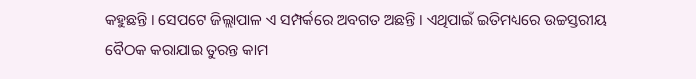କହୁଛନ୍ତି । ସେପଟେ ଜିଲ୍ଲାପାଳ ଏ ସମ୍ପର୍କରେ ଅବଗତ ଅଛନ୍ତି । ଏଥିପାଇଁ ଇତିମଧ୍ୟରେ ଉଚ୍ଚସ୍ତରୀୟ ବୈଠକ କରାଯାଇ ତୁରନ୍ତ କାମ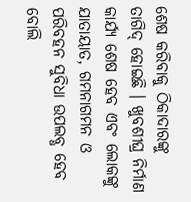ଶେଷ କରିବାକୁ ଠିକାଦାରଙ୍କୁ ତାଗିଦ୍ ହୋଇଛି । ଖୁବଶୀଘ୍ର ନିର୍ମାଣ କାର୍ଯ୍ୟ ଶେଷ ହେବ ଏବଂ ଲୋକଙ୍କୁ ଯାତାୟାତ, ଗମନାଗମନ ଓ ପରିବହନ ସୁବିଧା ଉପଲବ୍ଧ ହେବ ବୋଲି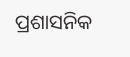ପ୍ରଶାସନିକ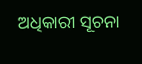ଅଧିକାରୀ ସୂଚନା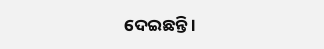ଦେଇଛନ୍ତି ।